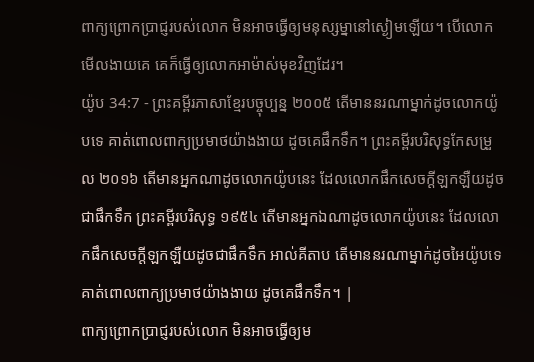ពាក្យព្រោកប្រាជ្ញរបស់លោក មិនអាចធ្វើឲ្យមនុស្សម្នានៅស្ងៀមឡើយ។ បើលោកមើលងាយគេ គេក៏ធ្វើឲ្យលោកអាម៉ាស់មុខវិញដែរ។
យ៉ូប 34:7 - ព្រះគម្ពីរភាសាខ្មែរបច្ចុប្បន្ន ២០០៥ តើមាននរណាម្នាក់ដូចលោកយ៉ូបទេ គាត់ពោលពាក្យប្រមាថយ៉ាងងាយ ដូចគេផឹកទឹក។ ព្រះគម្ពីរបរិសុទ្ធកែសម្រួល ២០១៦ តើមានអ្នកណាដូចលោកយ៉ូបនេះ ដែលលោកផឹកសេចក្ដីឡកឡឺយដូចជាផឹកទឹក ព្រះគម្ពីរបរិសុទ្ធ ១៩៥៤ តើមានអ្នកឯណាដូចលោកយ៉ូបនេះ ដែលលោកផឹកសេចក្ដីឡកឡឺយដូចជាផឹកទឹក អាល់គីតាប តើមាននរណាម្នាក់ដូចអៃយ៉ូបទេ គាត់ពោលពាក្យប្រមាថយ៉ាងងាយ ដូចគេផឹកទឹក។ |
ពាក្យព្រោកប្រាជ្ញរបស់លោក មិនអាចធ្វើឲ្យម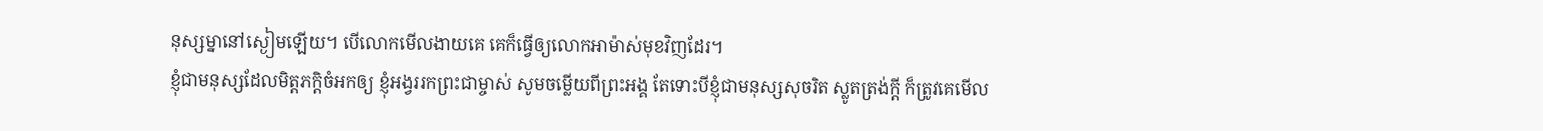នុស្សម្នានៅស្ងៀមឡើយ។ បើលោកមើលងាយគេ គេក៏ធ្វើឲ្យលោកអាម៉ាស់មុខវិញដែរ។
ខ្ញុំជាមនុស្សដែលមិត្តភក្ដិចំអកឲ្យ ខ្ញុំអង្វររកព្រះជាម្ចាស់ សូមចម្លើយពីព្រះអង្គ តែទោះបីខ្ញុំជាមនុស្សសុចរិត ស្លូតត្រង់ក្ដី ក៏ត្រូវគេមើល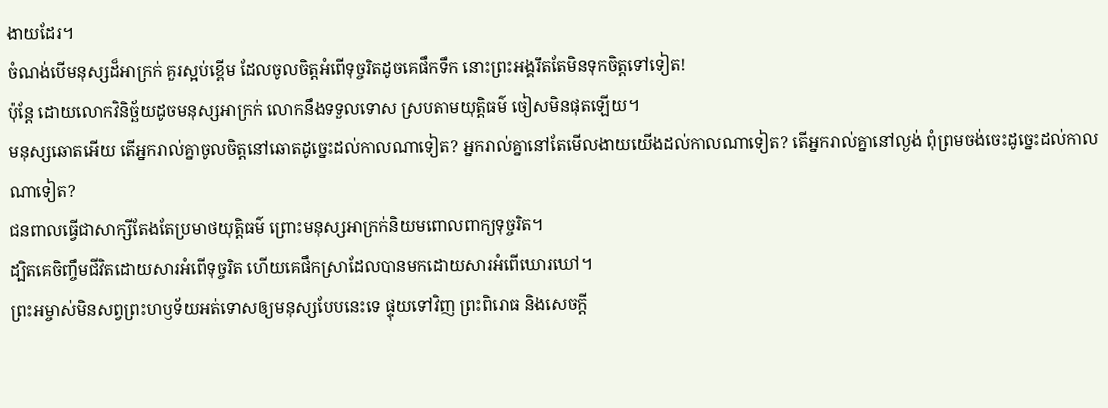ងាយដែរ។
ចំណង់បើមនុស្សដ៏អាក្រក់ គួរស្អប់ខ្ពើម ដែលចូលចិត្តអំពើទុច្ចរិតដូចគេផឹកទឹក នោះព្រះអង្គរឹតតែមិនទុកចិត្តទៅទៀត!
ប៉ុន្តែ ដោយលោកវិនិច្ឆ័យដូចមនុស្សអាក្រក់ លោកនឹងទទួលទោស ស្របតាមយុត្តិធម៌ ចៀសមិនផុតឡើយ។
មនុស្សឆោតអើយ តើអ្នករាល់គ្នាចូលចិត្តនៅឆោតដូច្នេះដល់កាលណាទៀត? អ្នករាល់គ្នានៅតែមើលងាយយើងដល់កាលណាទៀត? តើអ្នករាល់គ្នានៅល្ងង់ ពុំព្រមចង់ចេះដូច្នេះដល់កាលណាទៀត?
ជនពាលធ្វើជាសាក្សីតែងតែប្រមាថយុត្តិធម៌ ព្រោះមនុស្សអាក្រក់និយមពោលពាក្យទុច្ចរិត។
ដ្បិតគេចិញ្ចឹមជីវិតដោយសារអំពើទុច្ចរិត ហើយគេផឹកស្រាដែលបានមកដោយសារអំពើឃោរឃៅ។
ព្រះអម្ចាស់មិនសព្វព្រះហឫទ័យអត់ទោសឲ្យមនុស្សបែបនេះទេ ផ្ទុយទៅវិញ ព្រះពិរោធ និងសេចក្ដី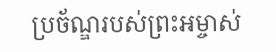ប្រច័ណ្ឌរបស់ព្រះអម្ចាស់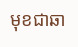មុខជាឆា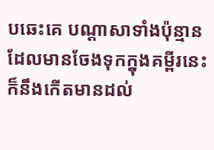បឆេះគេ បណ្ដាសាទាំងប៉ុន្មានដែលមានចែងទុកក្នុងគម្ពីរនេះក៏នឹងកើតមានដល់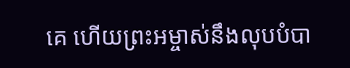គេ ហើយព្រះអម្ចាស់នឹងលុបបំបា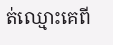ត់ឈ្មោះគេពី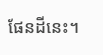ផែនដីនេះ។